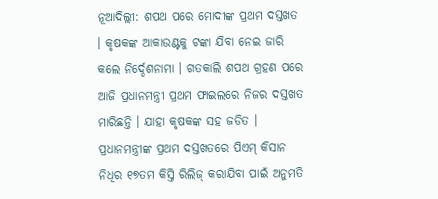ନୂଆଦିଲ୍ଲୀ: ଶପଥ ପରେ ମୋଦୀଙ୍କ ପ୍ରଥମ ଦସ୍ତଖତ । କୃଷକଙ୍କ ଆକାଉଣ୍ଟକୁ ଟଙ୍କା ଯିବା ନେଇ ଜାରି କଲେ ନିର୍ଦ୍ଦେଶନାମା । ଗତକାଲି ଶପଥ ଗ୍ରହଣ ପରେ ଆଜି ପ୍ରଧାନମନ୍ତ୍ରୀ ପ୍ରଥମ ଫାଇଲରେ ନିଜର ଦସ୍ତଖତ ମାରିଛନ୍ତି । ଯାହା କୃଷକଙ୍କ ସହ ଜଡିତ । ପ୍ରଧାନମନ୍ତ୍ରୀଙ୍କ ପ୍ରଥମ ଦସ୍ତଖତରେ ପିଏମ୍ କିସାନ ନିଧିର ୧୭ତମ କିସ୍ତି ରିଲିଜ୍ କରାଯିବା ପାଇଁ ଅନୁମତି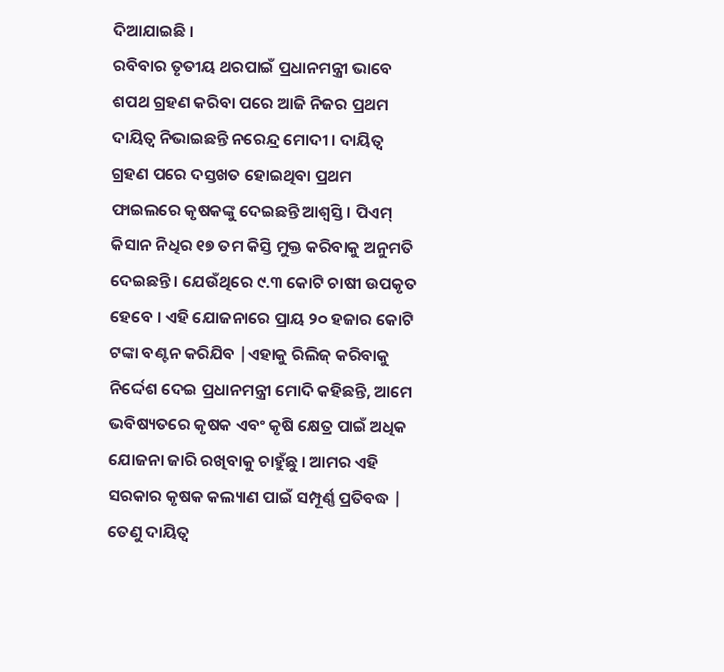ଦିଆଯାଇଛି ।
ରବିବାର ତୃତୀୟ ଥରପାଇଁ ପ୍ରଧାନମନ୍ତ୍ରୀ ଭାବେ ଶପଥ ଗ୍ରହଣ କରିବା ପରେ ଆଜି ନିଜର ପ୍ରଥମ ଦାୟିତ୍ବ ନିଭାଇଛନ୍ତି ନରେନ୍ଦ୍ର ମୋଦୀ । ଦାୟିତ୍ବ ଗ୍ରହଣ ପରେ ଦସ୍ତଖତ ହୋଇଥିବା ପ୍ରଥମ ଫାଇଲରେ କୃଷକଙ୍କୁ ଦେଇଛନ୍ତି ଆଶ୍ବସ୍ତି । ପିଏମ୍ କିସାନ ନିଧିର ୧୭ ତମ କିସ୍ତି ମୁକ୍ତ କରିବାକୁ ଅନୁମତି ଦେଇଛନ୍ତି । ଯେଉଁଥିରେ ୯.୩ କୋଟି ଚାଷୀ ଉପକୃତ ହେବେ । ଏହି ଯୋଜନାରେ ପ୍ରାୟ ୨୦ ହଜାର କୋଟି ଟଙ୍କା ବଣ୍ଟନ କରିଯିବ |ଏହାକୁ ରିଲିଜ୍ କରିବାକୁ ନିର୍ଦ୍ଦେଶ ଦେଇ ପ୍ରଧାନମନ୍ତ୍ରୀ ମୋଦି କହିଛନ୍ତି, ଆମେ ଭବିଷ୍ୟତରେ କୃଷକ ଏବଂ କୃଷି କ୍ଷେତ୍ର ପାଇଁ ଅଧିକ ଯୋଜନା ଜାରି ରଖିବାକୁ ଚାହୁଁଛୁ । ଆମର ଏହି ସରକାର କୃଷକ କଲ୍ୟାଣ ପାଇଁ ସମ୍ପୂର୍ଣ୍ଣ ପ୍ରତିବଦ୍ଧ | ତେଣୁ ଦାୟିତ୍ବ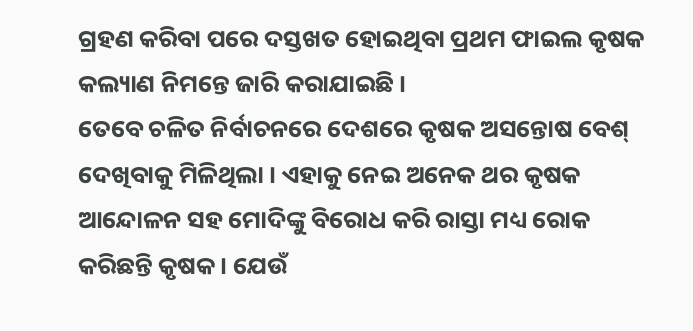ଗ୍ରହଣ କରିବା ପରେ ଦସ୍ତଖତ ହୋଇଥିବା ପ୍ରଥମ ଫାଇଲ କୃଷକ କଲ୍ୟାଣ ନିମନ୍ତେ ଜାରି କରାଯାଇଛି ।
ତେବେ ଚଳିତ ନିର୍ବାଚନରେ ଦେଶରେ କୃଷକ ଅସନ୍ତୋଷ ବେଶ୍ ଦେଖିବାକୁ ମିଳିଥିଲା । ଏହାକୁ ନେଇ ଅନେକ ଥର କୃଷକ ଆନ୍ଦୋଳନ ସହ ମୋଦିଙ୍କୁ ବିରୋଧ କରି ରାସ୍ତା ମଧ୍ୟ ରୋକ କରିଛନ୍ତି କୃଷକ । ଯେଉଁ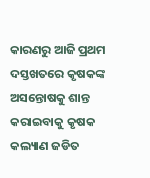କାରଣରୁ ଆଜି ପ୍ରଥମ ଦସ୍ତଖତରେ କୃଷକଙ୍କ ଅସନ୍ତୋଷକୁ ଶାନ୍ତ କରାଇବାକୁ କୃଷକ କଲ୍ୟାଣ ଜଡିତ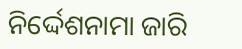ନିର୍ଦ୍ଦେଶନାମା ଜାରି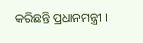କରିଛନ୍ତି ପ୍ରଧାନମନ୍ତ୍ରୀ ।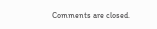Comments are closed.